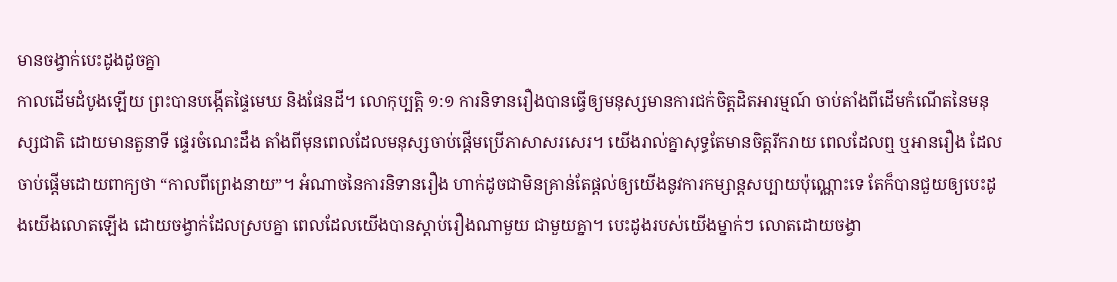មានចង្វាក់បេះដូងដូចគ្នា
កាលដើមដំបូងឡើយ ព្រះបានបង្កើតផ្ទៃមេឃ និងផែនដី។ លោកុប្បត្ដិ ១:១ ការនិទានរឿងបានធ្វើឲ្យមនុស្សមានការជក់ចិត្តដិតអារម្មណ៍ ចាប់តាំងពីដើមកំណើតនៃមនុស្សជាតិ ដោយមានតួនាទី ផ្ទេរចំណេះដឹង តាំងពីមុនពេលដែលមនុស្សចាប់ផ្តើមប្រើភាសាសរសេរ។ យើងរាល់គ្នាសុទ្ធតែមានចិត្តរីករាយ ពេលដែលឮ ឬអានរឿង ដែលចាប់ផ្តើមដោយពាក្យថា “កាលពីព្រេងនាយ”។ អំណាចនៃការនិទានរឿង ហាក់ដូចជាមិនគ្រាន់តែផ្តល់ឲ្យយើងនូវការកម្សាន្តសប្បាយប៉ុណ្ណោះទេ តែក៏បានជួយឲ្យបេះដូងយើងលោតឡើង ដោយចង្វាក់ដែលស្របគ្នា ពេលដែលយើងបានស្តាប់រឿងណាមួយ ជាមួយគ្នា។ បេះដូងរបស់យើងម្នាក់ៗ លោតដោយចង្វា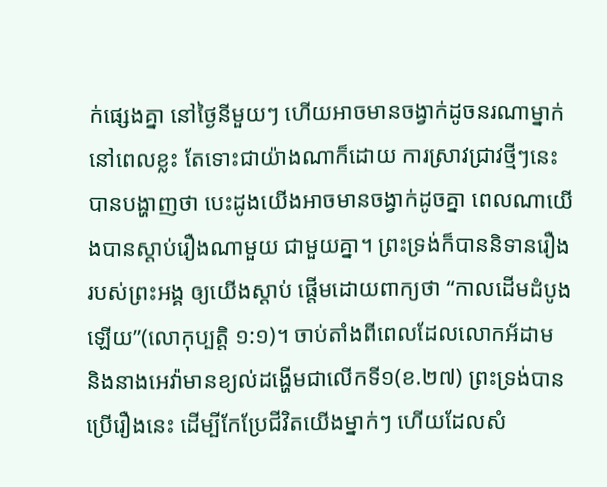ក់ផ្សេងគ្នា នៅថ្ងៃនីមួយៗ ហើយអាចមានចង្វាក់ដូចនរណាម្នាក់ នៅពេលខ្លះ តែទោះជាយ៉ាងណាក៏ដោយ ការស្រាវជ្រាវថ្មីៗនេះ បានបង្ហាញថា បេះដូងយើងអាចមានចង្វាក់ដូចគ្នា ពេលណាយើងបានស្តាប់រឿងណាមួយ ជាមួយគ្នា។ ព្រះទ្រង់ក៏បាននិទានរឿងរបស់ព្រះអង្គ ឲ្យយើងស្តាប់ ផ្តើមដោយពាក្យថា “កាលដើមដំបូងឡើយ”(លោកុប្បត្តិ ១:១)។ ចាប់តាំងពីពេលដែលលោកអ័ដាម និងនាងអេវ៉ាមានខ្យល់ដង្ហើមជាលើកទី១(ខ.២៧) ព្រះទ្រង់បានប្រើរឿងនេះ ដើម្បីកែប្រែជីវិតយើងម្នាក់ៗ ហើយដែលសំ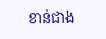ខាន់ជាង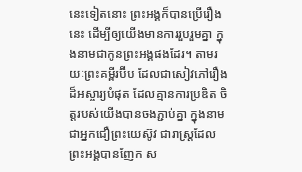នេះទៀតនោះ ព្រះអង្គក៏បានប្រើរឿងនេះ ដើម្បីឲ្យយើងមានការរួបរួមគ្នា ក្នុងនាមជាកូនព្រះអង្គផងដែរ។ តាមរយៈព្រះគម្ពីរប៊ីប ដែលជាសៀវភៅរឿងដ៏អស្ចារ្យបំផុត ដែលគ្មានការប្រឌិត ចិត្តរបស់យើងបានចងភ្ជាប់គ្នា ក្នុងនាមជាអ្នកជឿព្រះយេស៊ូវ ជារាស្ត្រដែលព្រះអង្គបានញែក ស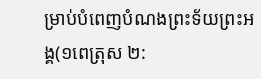ម្រាប់បំពេញបំណងព្រះទ័យព្រះអង្គ(១ពេត្រុស ២: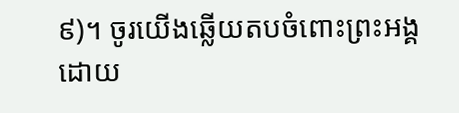៩)។ ចូរយើងឆ្លើយតបចំពោះព្រះអង្គ ដោយ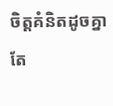ចិត្តគំនិតដូចគ្នាតែ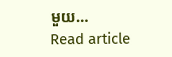មួយ…
Read article